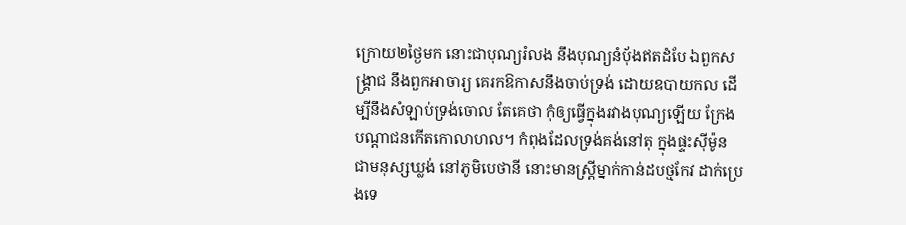ក្រោយ២ថ្ងៃមក នោះជាបុណ្យរំលង នឹងបុណ្យនំបុ័ងឥតដំបែ ឯពួកសង្គ្រាជ នឹងពួកអាចារ្យ គេរកឱកាសនឹងចាប់ទ្រង់ ដោយឧបាយកល ដើម្បីនឹងសំឡាប់ទ្រង់ចោល តែគេថា កុំឲ្យធ្វើក្នុងរវាងបុណ្យឡើយ ក្រែងបណ្តាជនកើតកោលាហល។ កំពុងដែលទ្រង់គង់នៅតុ ក្នុងផ្ទះស៊ីម៉ូន ជាមនុស្សឃ្លង់ នៅភូមិបេថានី នោះមានស្ត្រីម្នាក់កាន់ដបថ្មកែវ ដាក់ប្រេងទេ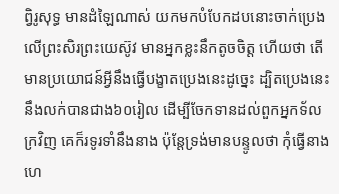ព្វិរូសុទ្ធ មានដំឡៃណាស់ យកមកបំបែកដបនោះចាក់ប្រេងលើព្រះសិរព្រះយេស៊ូវ មានអ្នកខ្លះនឹកតូចចិត្ត ហើយថា តើមានប្រយោជន៍អ្វីនឹងធ្វើបង្ខាតប្រេងនេះដូច្នេះ ដ្បិតប្រេងនេះនឹងលក់បានជាង៦០រៀល ដើម្បីចែកទានដល់ពួកអ្នកទ័លក្រវិញ គេក៏រទូរទាំនឹងនាង ប៉ុន្តែទ្រង់មានបន្ទូលថា កុំធ្វើនាង ហេ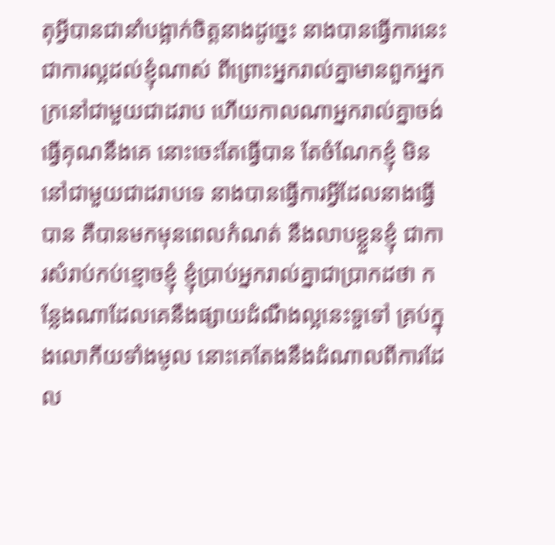តុអ្វីបានជានាំបង្អាក់ចិត្តនាងដូច្នេះ នាងបានធ្វើការនេះ ជាការល្អដល់ខ្ញុំណាស់ ពីព្រោះអ្នករាល់គ្នាមានពួកអ្នកក្រនៅជាមួយជាដរាប ហើយកាលណាអ្នករាល់គ្នាចង់ធ្វើគុណនឹងគេ នោះចេះតែធ្វើបាន តែចំណែកខ្ញុំ មិននៅជាមួយជាដរាបទេ នាងបានធ្វើការអ្វីដែលនាងធ្វើបាន គឺបានមកមុនពេលកំណត់ នឹងលាបខ្លួនខ្ញុំ ជាការសំរាប់កប់ខ្មោចខ្ញុំ ខ្ញុំប្រាប់អ្នករាល់គ្នាជាប្រាកដថា កន្លែងណាដែលគេនឹងផ្សាយដំណឹងល្អនេះទួទៅ គ្រប់ក្នុងលោកីយទាំងមូល នោះគេតែងនឹងដំណាលពីការដែល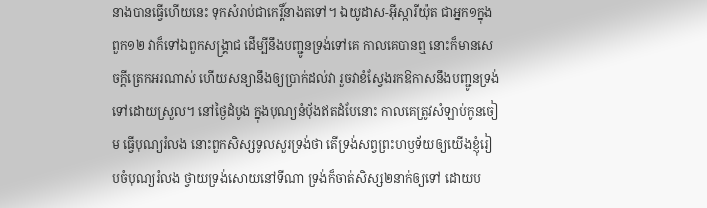នាងបានធ្វើហើយនេះ ទុកសំរាប់ជាកេរ្តិ៍នាងតទៅ។ ឯយូដាស-អ៊ីស្ការីយ៉ុត ជាអ្នក១ក្នុងពួក១២ វាក៏ទៅឯពួកសង្គ្រាជ ដើម្បីនឹងបញ្ជូនទ្រង់ទៅគេ កាលគេបានឮ នោះក៏មានសេចក្ដីត្រេកអរណាស់ ហើយសន្យានឹងឲ្យប្រាក់ដល់វា រួចវាខំស្វែងរកឱកាសនឹងបញ្ជូនទ្រង់ទៅដោយស្រួល។ នៅថ្ងៃដំបូង ក្នុងបុណ្យនំបុ័ងឥតដំបែនោះ កាលគេត្រូវសំឡាប់កូនចៀម ធ្វើបុណ្យរំលង នោះពួកសិស្សទូលសួរទ្រង់ថា តើទ្រង់សព្វព្រះហឫទ័យឲ្យយើងខ្ញុំរៀបចំបុណ្យរំលង ថ្វាយទ្រង់សោយនៅទីណា ទ្រង់ក៏ចាត់សិស្ស២នាក់ឲ្យទៅ ដោយប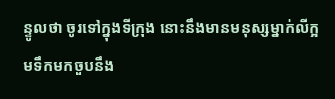ន្ទូលថា ចូរទៅក្នុងទីក្រុង នោះនឹងមានមនុស្សម្នាក់លីក្អមទឹកមកចួបនឹង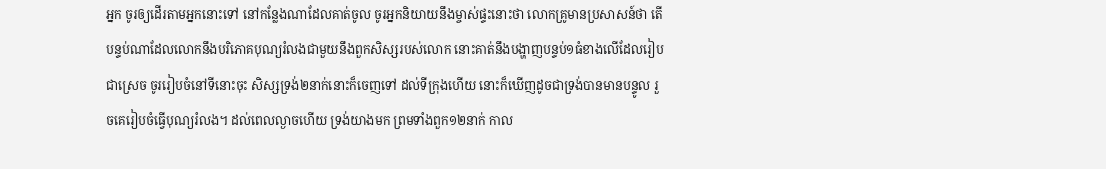អ្នក ចូរឲ្យដើរតាមអ្នកនោះទៅ នៅកន្លែងណាដែលគាត់ចូល ចូរអ្នកនិយាយនឹងម្ចាស់ផ្ទះនោះថា លោកគ្រូមានប្រសាសន៍ថា តើបន្ទប់ណាដែលលោកនឹងបរិភោគបុណ្យរំលងជាមួយនឹងពួកសិស្សរបស់លោក នោះគាត់នឹងបង្ហាញបន្ទប់១ធំខាងលើដែលរៀបជាស្រេច ចូររៀបចំនៅទីនោះចុះ សិស្សទ្រង់២នាក់នោះក៏ចេញទៅ ដល់ទីក្រុងហើយ នោះក៏ឃើញដូចជាទ្រង់បានមានបន្ទូល រួចគេរៀបចំធ្វើបុណ្យរំលង។ ដល់ពេលល្ងាចហើយ ទ្រង់យាងមក ព្រមទាំងពួក១២នាក់ កាល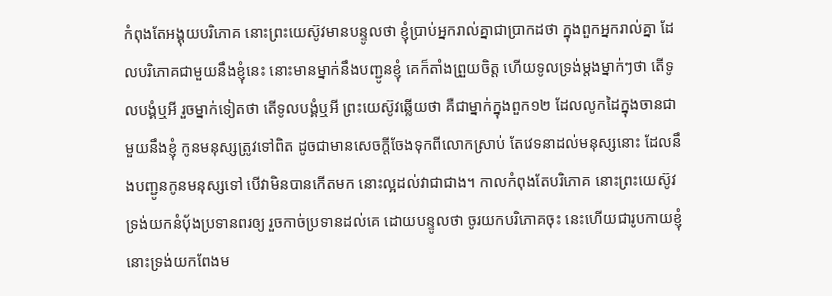កំពុងតែអង្គុយបរិភោគ នោះព្រះយេស៊ូវមានបន្ទូលថា ខ្ញុំប្រាប់អ្នករាល់គ្នាជាប្រាកដថា ក្នុងពួកអ្នករាល់គ្នា ដែលបរិភោគជាមួយនឹងខ្ញុំនេះ នោះមានម្នាក់នឹងបញ្ជូនខ្ញុំ គេក៏តាំងព្រួយចិត្ត ហើយទូលទ្រង់ម្តងម្នាក់ៗថា តើទូលបង្គំឬអី រួចម្នាក់ទៀតថា តើទូលបង្គំឬអី ព្រះយេស៊ូវឆ្លើយថា គឺជាម្នាក់ក្នុងពួក១២ ដែលលូកដៃក្នុងចានជាមួយនឹងខ្ញុំ កូនមនុស្សត្រូវទៅពិត ដូចជាមានសេចក្ដីចែងទុកពីលោកស្រាប់ តែវេទនាដល់មនុស្សនោះ ដែលនឹងបញ្ជូនកូនមនុស្សទៅ បើវាមិនបានកើតមក នោះល្អដល់វាជាជាង។ កាលកំពុងតែបរិភោគ នោះព្រះយេស៊ូវទ្រង់យកនំបុ័ងប្រទានពរឲ្យ រួចកាច់ប្រទានដល់គេ ដោយបន្ទូលថា ចូរយកបរិភោគចុះ នេះហើយជារូបកាយខ្ញុំ នោះទ្រង់យកពែងម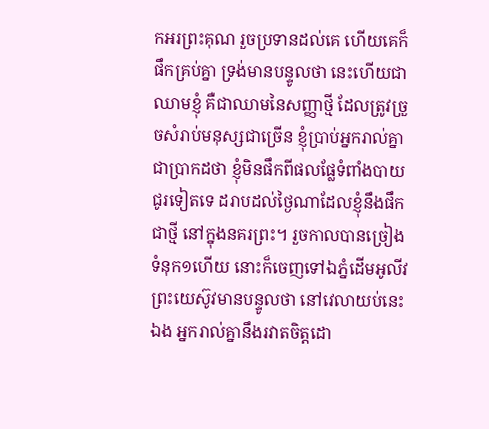កអរព្រះគុណ រួចប្រទានដល់គេ ហើយគេក៏ផឹកគ្រប់គ្នា ទ្រង់មានបន្ទូលថា នេះហើយជាឈាមខ្ញុំ គឺជាឈាមនៃសញ្ញាថ្មី ដែលត្រូវច្រួចសំរាប់មនុស្សជាច្រើន ខ្ញុំប្រាប់អ្នករាល់គ្នាជាប្រាកដថា ខ្ញុំមិនផឹកពីផលផ្លែទំពាំងបាយជូរទៀតទេ ដរាបដល់ថ្ងៃណាដែលខ្ញុំនឹងផឹកជាថ្មី នៅក្នុងនគរព្រះ។ រួចកាលបានច្រៀងទំនុក១ហើយ នោះក៏ចេញទៅឯភ្នំដើមអូលីវ ព្រះយេស៊ូវមានបន្ទូលថា នៅវេលាយប់នេះឯង អ្នករាល់គ្នានឹងរវាតចិត្តដោ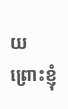យព្រោះខ្ញុំ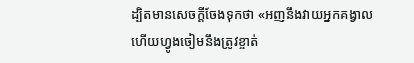ដ្បិតមានសេចក្ដីចែងទុកថា «អញនឹងវាយអ្នកគង្វាល ហើយហ្វូងចៀមនឹងត្រូវខ្ចាត់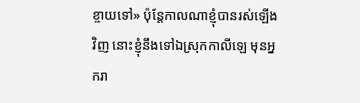ខ្ចាយទៅ» ប៉ុន្តែកាលណាខ្ញុំបានរស់ឡើងវិញ នោះខ្ញុំនឹងទៅឯស្រុកកាលីឡេ មុនអ្នករា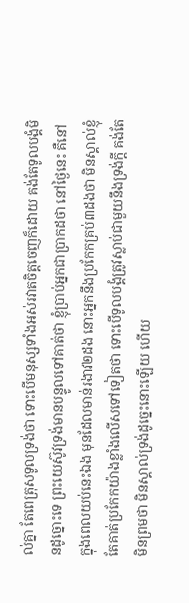ល់គ្នា តែពេត្រុសទូលទ្រង់ថា ទោះបើមនុស្សទាំងអស់រវាតចិត្តចេញក៏ដោយ គង់តែទូលបង្គំមិនដូច្នោះទេ ព្រះយេស៊ូវទ្រង់មានបន្ទូលទៅគាត់ថា ខ្ញុំប្រាប់អ្នកជាប្រាកដថា នៅថ្ងៃនេះ គឺនៅក្នុងពេលយប់នេះឯង មុនដែលមាន់រងាវ២ដង នោះអ្នកនឹងប្រកែកគ្រប់៣ដងថា មិនស្គាល់ខ្ញុំ តែគាត់ប្រកែកយ៉ាងខ្លាំងលើសទៅទៀតថា ទោះបើទូលបង្គំត្រូវស្លាប់ជាមួយនឹងទ្រង់ក្តី គង់តែមិនព្រមថា មិនស្គាល់ទ្រង់ដូច្នេះនោះឡើយ ហើយ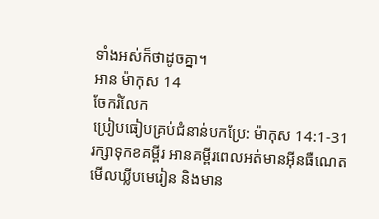ទាំងអស់ក៏ថាដូចគ្នា។
អាន ម៉ាកុស 14
ចែករំលែក
ប្រៀបធៀបគ្រប់ជំនាន់បកប្រែ: ម៉ាកុស 14:1-31
រក្សាទុកខគម្ពីរ អានគម្ពីរពេលអត់មានអ៊ីនធឺណេត មើលឃ្លីបមេរៀន និងមាន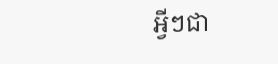អ្វីៗជា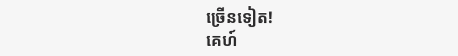ច្រើនទៀត!
គេហ៍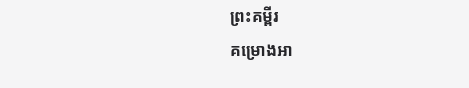ព្រះគម្ពីរ
គម្រោងអា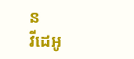ន
វីដេអូ